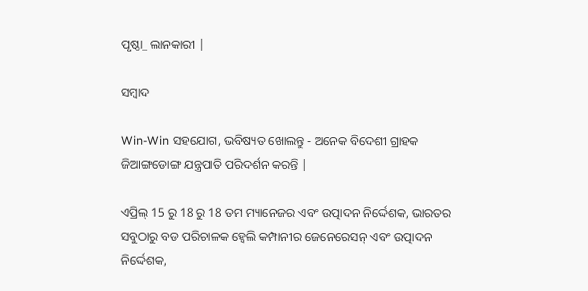ପୃଷ୍ଠା_ ଲାନକାରୀ |

ସମ୍ବାଦ

Win-Win ସହଯୋଗ, ଭବିଷ୍ୟତ ଖୋଲନ୍ତୁ - ଅନେକ ବିଦେଶୀ ଗ୍ରାହକ ଜିଆଙ୍ଗଡୋଙ୍ଗ ଯନ୍ତ୍ରପାତି ପରିଦର୍ଶନ କରନ୍ତି |

ଏପ୍ରିଲ୍ 15 ରୁ 18 ରୁ 18 ତମ ମ୍ୟାନେଜର ଏବଂ ଉତ୍ପାଦନ ନିର୍ଦ୍ଦେଶକ, ଭାରତର ସବୁଠାରୁ ବଡ ପରିଚାଳକ ହ୍ୱେଲି କମ୍ପାନୀର ଜେନେରେସନ୍ ଏବଂ ଉତ୍ପାଦନ ନିର୍ଦ୍ଦେଶକ,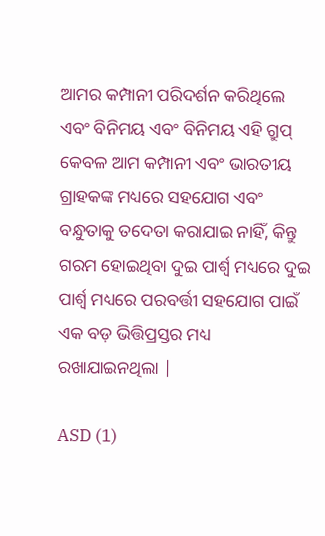ଆମର କମ୍ପାନୀ ପରିଦର୍ଶନ କରିଥିଲେ ଏବଂ ବିନିମୟ ଏବଂ ବିନିମୟ ଏହି ଗ୍ରୁପ୍ କେବଳ ଆମ କମ୍ପାନୀ ଏବଂ ଭାରତୀୟ ଗ୍ରାହକଙ୍କ ମଧ୍ୟରେ ସହଯୋଗ ଏବଂ ବନ୍ଧୁତାକୁ ତଦେତା କରାଯାଇ ନାହିଁ, କିନ୍ତୁ ଗରମ ହୋଇଥିବା ଦୁଇ ପାର୍ଶ୍ୱ ମଧ୍ୟରେ ଦୁଇ ପାର୍ଶ୍ୱ ମଧ୍ୟରେ ପରବର୍ତ୍ତୀ ସହଯୋଗ ପାଇଁ ଏକ ବଡ଼ ଭିତ୍ତିପ୍ରସ୍ତର ମଧ୍ୟ ରଖାଯାଇନଥିଲା |

ASD (1)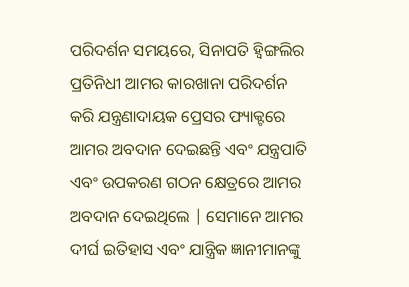ପରିଦର୍ଶନ ସମୟରେ, ସିନାପତି ହ୍ୱିଙ୍ଗଲିର ପ୍ରତିନିଧୀ ଆମର କାରଖାନା ପରିଦର୍ଶନ କରି ଯନ୍ତ୍ରଣାଦାୟକ ପ୍ରେସର ଫ୍ୟାକ୍ଟରେ ଆମର ଅବଦାନ ଦେଇଛନ୍ତି ଏବଂ ଯନ୍ତ୍ରପାତି ଏବଂ ଉପକରଣ ଗଠନ କ୍ଷେତ୍ରରେ ଆମର ଅବଦାନ ଦେଇଥିଲେ | ସେମାନେ ଆମର ଦୀର୍ଘ ଇତିହାସ ଏବଂ ଯାନ୍ତ୍ରିକ ଜ୍ଞାନୀମାନଙ୍କୁ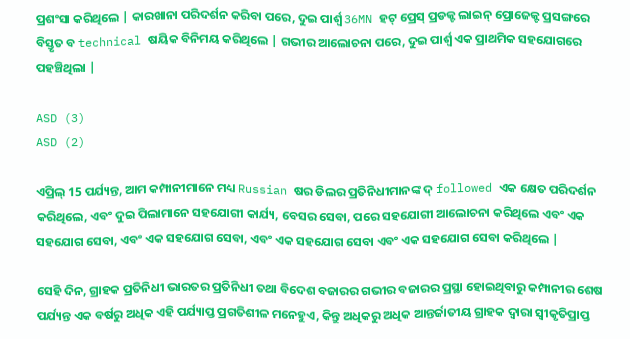ପ୍ରଶଂସା କରିଥିଲେ | କାରଖାନା ପରିଦର୍ଶନ କରିବା ପରେ, ଦୁଇ ପାର୍ଶ୍ୱ 36MN ହଟ୍ ପ୍ରେସ୍ ପ୍ରଡକ୍ଟ ଲାଇନ୍ ପ୍ରୋଜେକ୍ଟ ପ୍ରସଙ୍ଗରେ ବିସ୍ତୃତ ବ technical ଷୟିକ ବିନିମୟ କରିଥିଲେ | ଗଭୀର ଆଲୋଚନା ପରେ, ଦୁଇ ପାର୍ଶ୍ୱ ଏକ ପ୍ରାଥମିକ ସହଯୋଗରେ ପହଞ୍ଚିଥିଲା |

ASD (3)
ASD (2)

ଏପ୍ରିଲ୍ 15 ପର୍ଯ୍ୟନ୍ତ, ଆମ କମ୍ପାନୀମାନେ ମଧ୍ୟ Russian ଷର ଡିଲର ପ୍ରତିନିଧୀମାନଙ୍କ ଦ୍ followed ଏକ କ୍ଷେତ ପରିଦର୍ଶନ କରିଥିଲେ, ଏବଂ ଦୁଇ ପିଲାମାନେ ସହଯୋଗୀ କାର୍ଯ୍ୟ, ବେସର ସେବା, ପରେ ସହଯୋଗୀ ଆଲୋଚନା କରିଥିଲେ ଏବଂ ଏକ ସହଯୋଗ ସେବା, ଏବଂ ଏକ ସହଯୋଗ ସେବା, ଏବଂ ଏକ ସହଯୋଗ ସେବା ଏବଂ ଏକ ସହଯୋଗ ସେବା କରିଥିଲେ |

ସେହି ଦିନ, ଗ୍ରାହକ ପ୍ରତିନିଧୀ ଭାରତର ପ୍ରତିନିଧୀ ତଥା ବିଦେଶ ବଜାରର ଗଭୀର ବଜାରର ପ୍ରସ୍ଥା ହୋଇଥିବାରୁ କମ୍ପାନୀର ଶେଷ ପର୍ଯ୍ୟନ୍ତ ଏକ ବର୍ଷରୁ ଅଧିକ ଏହି ପର୍ଯ୍ୟାପ୍ତ ପ୍ରଗତିଶୀଳ ମନେହୁଏ, କିନ୍ତୁ ଅଧିକରୁ ଅଧିକ ଆନ୍ତର୍ଜାତୀୟ ଗ୍ରାହକ ଦ୍ୱାରା ସ୍ୱୀକୃତିପ୍ରାପ୍ତ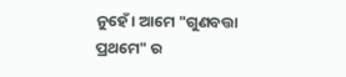ନୁହେଁ। ଆମେ "ଗୁଣବତ୍ତା ପ୍ରଥମେ" ର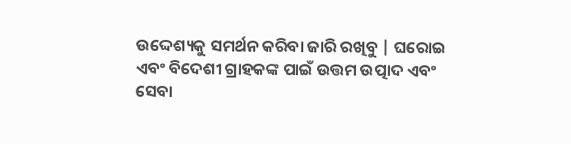ଉଦ୍ଦେଶ୍ୟକୁ ସମର୍ଥନ କରିବା ଜାରି ରଖିବୁ | ଘରୋଇ ଏବଂ ବିଦେଶୀ ଗ୍ରାହକଙ୍କ ପାଇଁ ଉତ୍ତମ ଉତ୍ପାଦ ଏବଂ ସେବା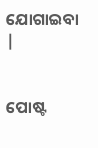ଯୋଗାଇବା |


ପୋଷ୍ଟ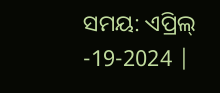ସମୟ: ଏପ୍ରିଲ୍ -19-2024 |